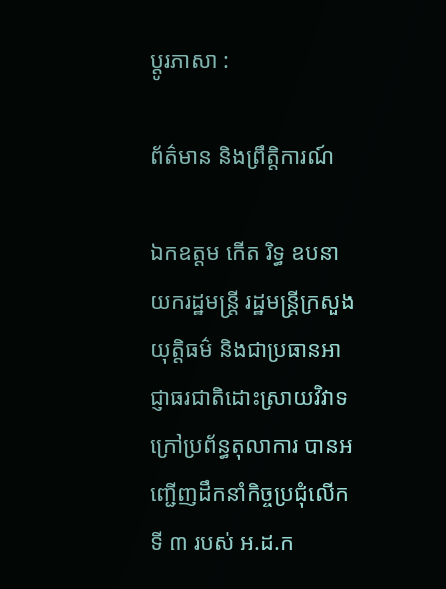ប្ដូរភាសា :

ព័ត៌មាន និងព្រឹត្តិការណ៍

ឯកឧត្តម កើត រិទ្ធ ឧបនាយករដ្ឋមន្ត្រី រដ្ឋមន្រ្តីក្រសួងយុត្តិធម៌ និងជាប្រធានអាជ្ញាធរជាតិដោះស្រាយវិវាទក្រៅប្រព័ន្ធតុលាការ បានអញ្ជើញដឹកនាំកិច្ចប្រជុំលើកទី ៣ របស់ អ.ដ.ក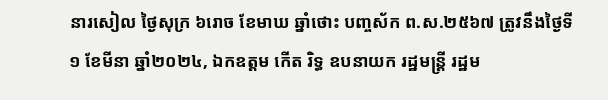នារសៀល ថ្ងៃសុក្រ ៦រោច ខែមាឃ ឆ្នាំថោះ បញ្ចស័ក ព.ស.២៥៦៧ ត្រូវនឹងថ្ងៃទី១ ខែមីនា ឆ្នាំ២០២៤, ឯកឧត្តម កើត រិទ្ធ ឧបនាយក រដ្ឋមន្ត្រី រដ្ឋម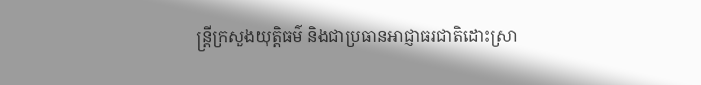ន្រ្តីក្រសួងយុត្តិធម៌ និងជាប្រធានអាជ្ញាធរជាតិដោះស្រា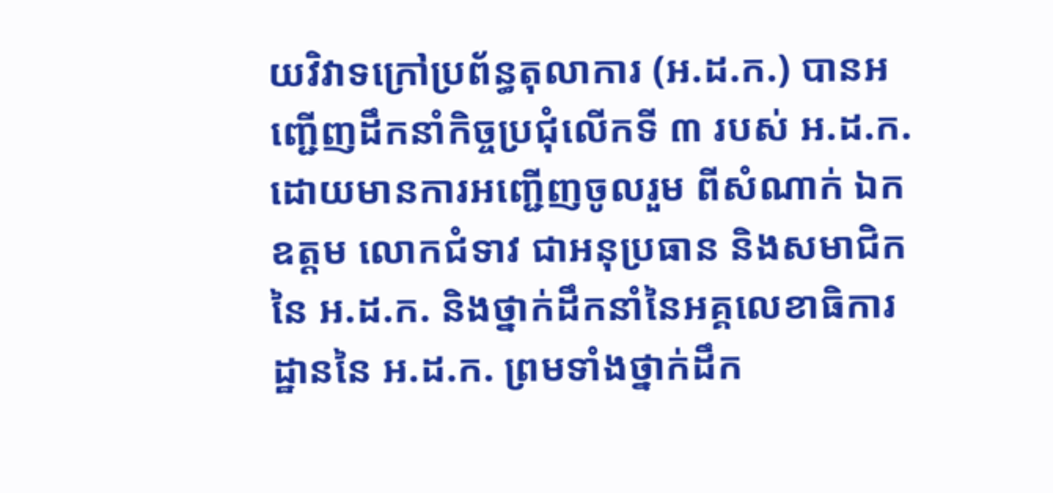យវិវាទក្រៅប្រព័ន្ធតុលាការ (អ.ដ.ក.) បានអញ្ជើញដឹកនាំកិច្ចប្រជុំលើកទី ៣ របស់ អ.ដ.ក. ដោយមានការអញ្ជេីញចូលរួម ពីសំណាក់ ឯកឧត្តម លោកជំទាវ ជាអនុប្រធាន និងសមាជិកនៃ អ.ដ.ក. និងថ្នាក់ដឹកនាំនៃអគ្គលេខាធិការដ្ឋាននៃ អ.ដ.ក. ព្រមទាំងថ្នាក់ដឹក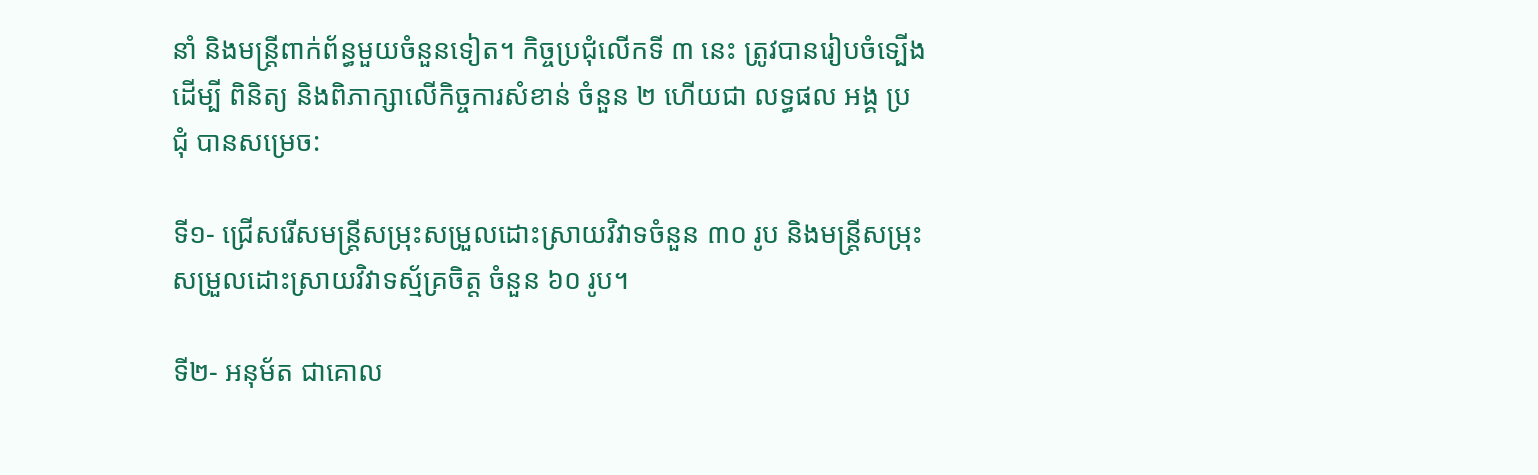នាំ និងមន្រ្តីពាក់ព័ន្ធមួយចំនួនទៀត។ កិច្ចប្រជុំលើកទី ៣ នេះ ត្រូវបានរៀបចំទ្បេីង ដេីម្បី ពិនិត្យ និងពិភាក្សាលេីកិច្ចការសំខាន់ ចំនួន ២ ហេីយជា លទ្ធផល អង្គ ប្រជុំ បានសម្រេច:

ទី១- ជ្រើសរេីសមន្ត្រីសម្រុះសម្រួលដោះស្រាយវិវាទចំនួន ៣០ រូប និងមន្ត្រីសម្រុះសម្រួលដោះស្រាយវិវាទស្ម័គ្រចិត្ត ចំនួន ៦០ រូប។

ទី២- អនុម័ត ជាគោល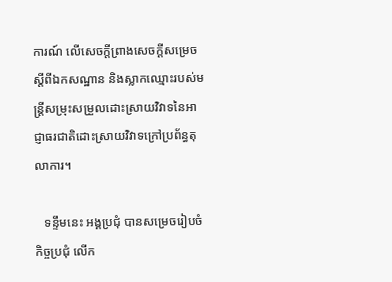ការណ៍ លេីសេចក្តីព្រាងសេចក្តីសម្រេចស្តីពីឯកសណ្ឋាន និងស្លាកឈ្មោះរបស់មន្ត្រីសម្រុះសម្រួលដោះស្រាយវិវាទនៃអាជ្ញាធរជាតិដោះស្រាយវិវាទក្រៅប្រព័ន្ធតុលាការ។

   ទន្ទឹមនេះ អង្គប្រជុំ បានសម្រេចរៀបចំកិច្ចប្រជុំ លេីក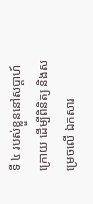ទី ៤ របស់ខ្លួននៅសប្តាហ៍ក្រោយ ដេីម្បីពិនិត្យ និងសម្រេចលើ ឯកសារ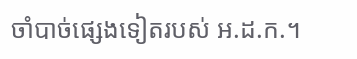ចាំបាច់ផ្សេងទៀតរបស់ អ.ដ.ក.។